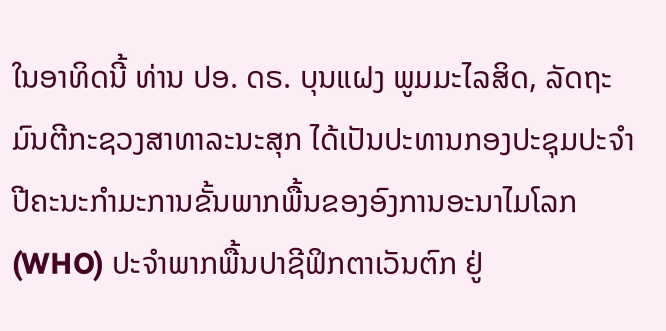ໃນອາທິດນີ້ ທ່ານ ປອ. ດຣ. ບຸນແຝງ ພູມມະໄລສິດ, ລັດຖະມົນຕີກະຊວງສາທາລະນະສຸກ ໄດ້ເປັນປະທານກອງປະຊຸມປະຈຳປີຄະນະກຳມະການຂັ້ນພາກພື້ນຂອງອົງການອະນາໄມໂລກ (WHO) ປະຈໍາພາກພື້ນປາຊີຟິກຕາເວັນຕົກ ຢູ່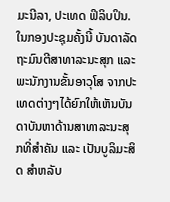ມະນີລາ, ປະເທດ ຟິລິບປິນ. ໃນກອງປະຊຸມຄັ້ງນີ້ ບັນດາລັດຖະມົນຕີສາທາລະນະສຸກ ແລະ ພະນັກງານຂັ້ນອາວຸໂສ ຈາກປະເທດຕ່າງໆໄດ້ຍົກໃຫ້ເຫັນບັນດາບັນຫາດ້ານສາທາລະນະສຸກທີ່ສຳຄັນ ແລະ ເປັນບູລິມະສິດ ສຳຫລັບ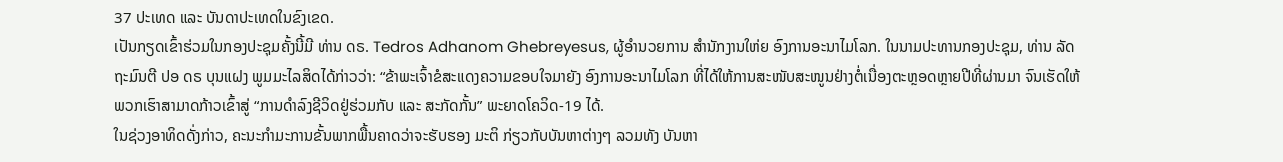37 ປະເທດ ແລະ ບັນດາປະເທດໃນຂົງເຂດ.
ເປັນກຽດເຂົ້າຮ່ວມໃນກອງປະຊຸມຄັ້ງນີ້ມີ ທ່ານ ດຣ. Tedros Adhanom Ghebreyesus, ຜູ້ອໍານວຍການ ສໍານັກງານໃຫ່ຍ ອົງການອະນາໄມໂລກ. ໃນນາມປະທານກອງປະຊຸມ, ທ່ານ ລັດຖະມົນຕີ ປອ ດຣ ບຸນແຝງ ພູມມະໄລສິດໄດ້ກ່າວວ່າ: “ຂ້າພະເຈົ້າຂໍສະແດງຄວາມຂອບໃຈມາຍັງ ອົງການອະນາໄມໂລກ ທີ່ໄດ້ໃຫ້ການສະໜັບສະໜູນຢ່າງຕໍ່ເນື່ອງຕະຫຼອດຫຼາຍປີທີ່ຜ່ານມາ ຈົນເຮັດໃຫ້ພວກເຮົາສາມາດກ້າວເຂົ້າສູ່ “ການດຳລົງຊີວິດຢູ່ຮ່ວມກັບ ແລະ ສະກັດກັ້ນ” ພະຍາດໂຄວິດ-19 ໄດ້.
ໃນຊ່ວງອາທິດດັ່ງກ່າວ, ຄະນະກໍາມະການຂັ້ນພາກພື້ນຄາດວ່າຈະຮັບຮອງ ມະຕິ ກ່ຽວກັບບັນຫາຕ່າງໆ ລວມທັງ ບັນຫາ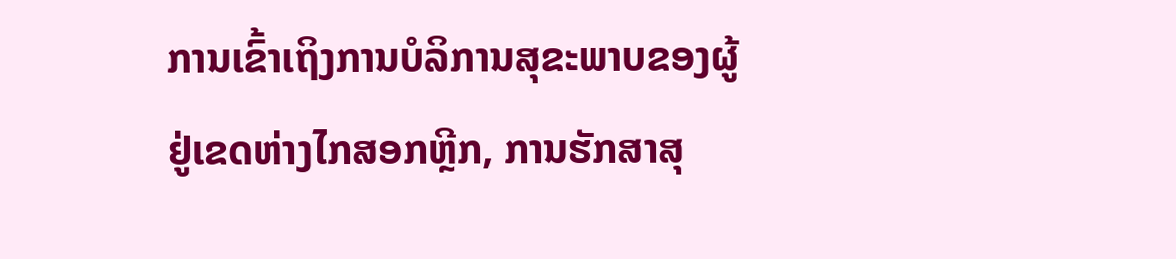ການເຂົ້າເຖິງການບໍລິການສຸຂະພາບຂອງຜູ້ຢູ່ເຂດຫ່າງໄກສອກຫຼີກ, ການຮັກສາສຸ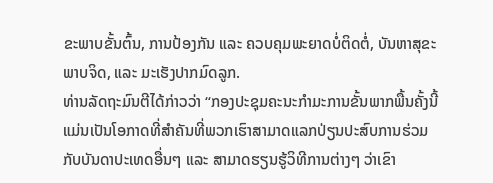ຂະພາບຂັ້ນຕົ້ນ, ການປ້ອງກັນ ແລະ ຄວບຄຸມພະຍາດບໍ່ຕິດຕໍ່, ບັນຫາສຸຂະພາບຈິດ, ແລະ ມະເຮັງປາກມົດລູກ.
ທ່ານລັດຖະມົນຕີໄດ້ກ່າວວ່າ “ກອງປະຊຸມຄະນະກຳມະການຂັ້ນພາກພື້ນຄັ້ງນີ້ ແມ່ນເປັນໂອກາດທີ່ສຳຄັນທີ່ພວກເຮົາສາມາດແລກປ່ຽນປະສົບການຮ່ວມກັບບັນດາປະເທດອື່ນໆ ແລະ ສາມາດຮຽນຮູ້ວິທີການຕ່າງໆ ວ່າເຂົາ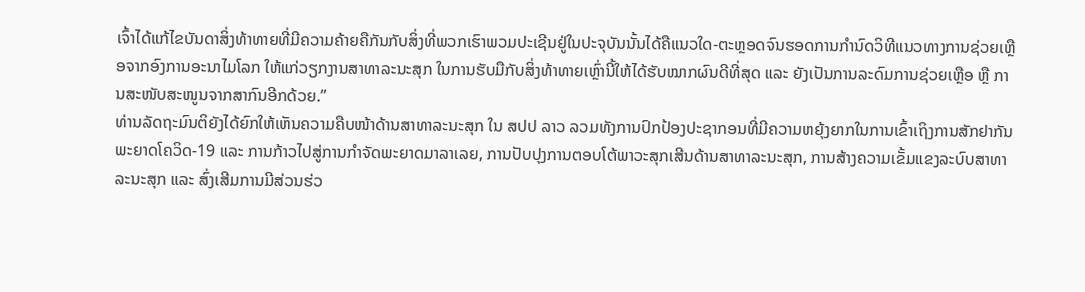ເຈົ້າໄດ້ແກ້ໄຂບັນດາສິ່ງທ້າທາຍທີ່ມີຄວາມຄ້າຍຄືກັນກັບສິ່ງທີ່ພວກເຮົາພວມປະເຊີນຢູ່ໃນປະຈຸບັນນັ້ນໄດ້ຄືແນວໃດ-ຕະຫຼອດຈົນຮອດການກໍານົດວິທີແນວທາງການຊ່ວຍເຫຼືອຈາກອົງການອະນາໄມໂລກ ໃຫ້ແກ່ວຽກງານສາທາລະນະສຸກ ໃນການຮັບມືກັບສິ່ງທ້າທາຍເຫຼົ່ານີ້ໃຫ້ໄດ້ຮັບໝາກຜົນດີທີ່ສຸດ ແລະ ຍັງເປັນການລະດົມການຊ່ວຍເຫຼືອ ຫຼື ການສະໜັບສະໜູນຈາກສາກົນອີກດ້ວຍ.”
ທ່ານລັດຖະມົນຕິຍັງໄດ້ຍົກໃຫ້ເຫັນຄວາມຄືບໜ້າດ້ານສາທາລະນະສຸກ ໃນ ສປປ ລາວ ລວມທັງການປົກປ້ອງປະຊາກອນທີ່ມີຄວາມຫຍຸ້ງຍາກໃນການເຂົ້າເຖິງການສັກຢາກັນພະຍາດໂຄວິດ-19 ແລະ ການກ້າວໄປສູ່ການກໍາຈັດພະຍາດມາລາເລຍ, ການປັບປຸງການຕອບໂຕ້ພາວະສຸກເສີນດ້ານສາທາລະນະສຸກ, ການສ້າງຄວາມເຂັ້ມແຂງລະບົບສາທາລະນະສຸກ ແລະ ສົ່ງເສີມການມີສ່ວນຮ່ວ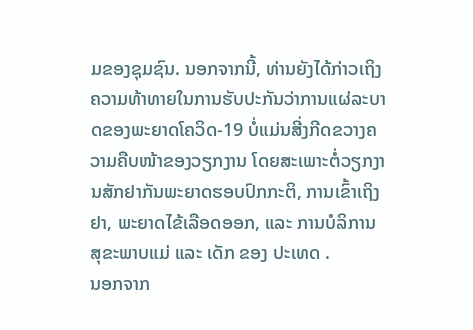ມຂອງຊຸມຊົນ. ນອກຈາກນີ້, ທ່ານຍັງໄດ້ກ່າວເຖິງຄວາມທ້າທາຍໃນການຮັບປະກັນວ່າການແຜ່ລະບາດຂອງພະຍາດໂຄວິດ-19 ບໍ່ແມ່ນສີ່ງກີດຂວາງຄວາມຄືບໜ້າຂອງວຽກງານ ໂດຍສະເພາະຕໍ່ວຽກງານສັກຢາກັນພະຍາດຮອບປົກກະຕິ, ການເຂົ້າເຖິງຢາ, ພະຍາດໄຂ້ເລືອດອອກ, ແລະ ການບໍລິການສຸຂະພາບແມ່ ແລະ ເດັກ ຂອງ ປະເທດ .
ນອກຈາກ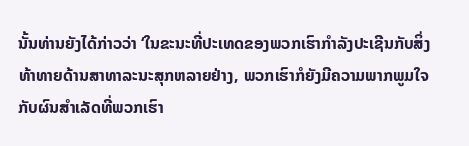ນັ້ນທ່ານຍັງໄດ້ກ່າວວ່າ ‘ໃນຂະນະທີ່ປະເທດຂອງພວກເຮົາກຳລັງປະເຊີນກັບສິ່ງທ້າທາຍດ້ານສາທາລະນະສຸກຫລາຍຢ່າງ, ພວກເຮົາກໍຍັງມີຄວາມພາກພູມໃຈກັບຜົນສໍາເລັດທີ່ພວກເຮົາ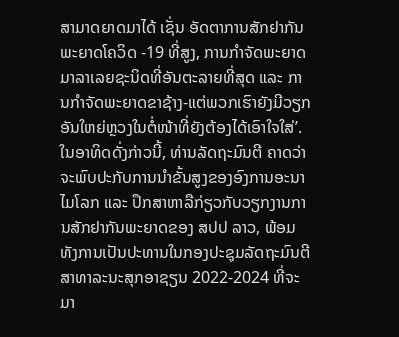ສາມາດຍາດມາໄດ້ ເຊັ່ນ ອັດຕາການສັກຢາກັນພະຍາດໂຄວິດ -19 ທີ່ສູງ, ການກໍາຈັດພະຍາດມາລາເລຍຊະນິດທີ່ອັນຕະລາຍທີ່ສຸດ ແລະ ການກໍາຈັດພະຍາດຂາຊ້າງ-ແຕ່ພວກເຮົາຍັງມີວຽກອັນໃຫຍ່ຫຼວງໃນຕໍ່ໜ້າທີ່ຍັງຕ້ອງໄດ້ເອົາໃຈໃສ່’.
ໃນອາທິດດັ່ງກ່າວນີ້, ທ່ານລັດຖະມົນຕີ ຄາດວ່າຈະພົບປະກັບການນຳຂັ້ນສູງຂອງອົງການອະນາໄມໂລກ ແລະ ປຶກສາຫາລືກ່ຽວກັບວຽກງານການສັກຢາກັນພະຍາດຂອງ ສປປ ລາວ, ພ້ອມທັງການເປັນປະທານໃນກອງປະຊຸມລັດຖະມົນຕີສາທາລະນະສຸກອາຊຽນ 2022-2024 ທີ່ຈະມາ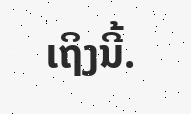ເຖິງນີ້.